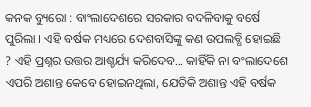କନକ ବ୍ୟୁରୋ : ବାଂଲାଦେଶରେ ସରକାର ବଦଳିବାକୁ ବର୍ଷେ ପୁରିଲା । ଏହି ବର୍ଷକ ମଧ୍ୟରେ ଦେଶବାସିଙ୍କୁ କଣ ଉପଲବ୍ଧି ହୋଇଛି ? ଏହି ପ୍ରଶ୍ନର ଉତ୍ତର ଆଶ୍ଚର୍ଯ୍ୟ କରିଦେବ... କାହିଁକି ନା ବଂଲାଦେଶେ ଏପରି ଅଶାନ୍ତ କେବେ ହୋଇନଥିଲା, ଯେତିକି ଅଶାନ୍ତ ଏହି ବର୍ଷକ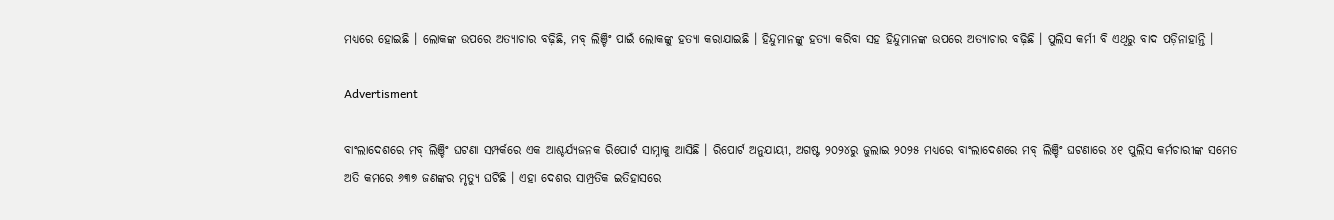ମଧ୍ୟରେ ହୋଇଛି । ଲୋକଙ୍କ ଉପରେ ଅତ୍ୟାଚାର ବଢ଼ିଛି, ମବ୍ ଲିଞ୍ଚିଂ ପାଇଁ ଲୋକଙ୍କୁ ହତ୍ୟା କରାଯାଇଛି । ହିନ୍ଦୁମାନଙ୍କୁ ହତ୍ୟା କରିବା ସହ ହିନ୍ଦୁମାନଙ୍କ ଉପରେ ଅତ୍ୟାଚାର ବଢ଼ିଛି । ପୁଲିସ କର୍ମୀ ବି ଏଥିରୁ ବାଦ ପଡ଼ିନାହାନ୍ତି ।

Advertisment

ବାଂଲାଦେଶରେ ମବ୍ ଲିଞ୍ଚିଂ ଘଟଣା ସମ୍ପର୍କରେ ଏକ ଆଶ୍ଚର୍ଯ୍ୟଜନକ ରିପୋର୍ଟ ସାମ୍ନାକୁ ଆସିଛି । ରିପୋର୍ଟ ଅନୁଯାୟୀ, ଅଗଷ୍ଟ ୨୦୨୪ରୁ ଜୁଲାଇ ୨୦୨୫ ମଧ୍ୟରେ ବାଂଲାଦେଶରେ ମବ୍ ଲିଞ୍ଚିଂ ଘଟଣାରେ ୪୧ ପୁଲିସ କର୍ମଚାରୀଙ୍କ ସମେତ ଅତି କମରେ ୬୩୭ ଜଣଙ୍କର ମୃତ୍ୟୁ ଘଟିଛି । ଏହା ଦେଶର ସାମ୍ପ୍ରତିକ ଇତିହାସରେ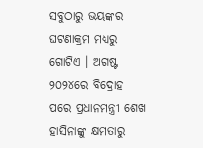ସବୁଠାରୁ ଭୟଙ୍କର ଘଟଣାକ୍ରମ ମଧ୍ୟରୁ ଗୋଟିଏ । ଅଗଷ୍ଟ ୨୦୨୪ରେ ବିଦ୍ରୋହ ପରେ ପ୍ରଧାନମନ୍ତ୍ରୀ ଶେଖ ହାସିନାଙ୍କୁ କ୍ଷମତାରୁ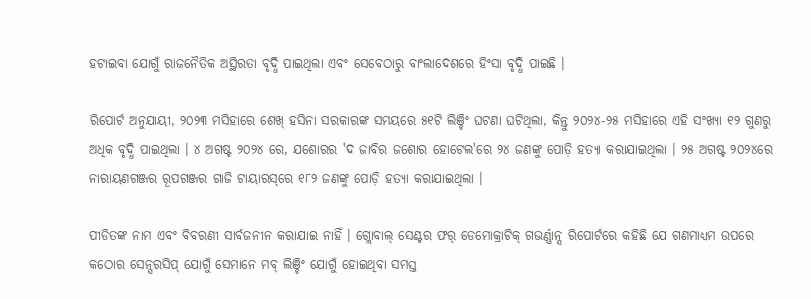ହଟାଇବା ଯୋଗୁଁ ରାଜନୈତିକ ଅସ୍ଥିରତା ବୃଦ୍ଧି ପାଇଥିଲା ଏବଂ ସେବେଠାରୁ ବାଂଲାଦେଶରେ ହିଂସା ବୃଦ୍ଧି ପାଇଛି ।

ରିପୋର୍ଟ ଅନୁଯାୟୀ, ୨୦୨୩ ମସିହାରେ ଶେଖ୍ ହସିନା ସରକାରଙ୍କ ସମୟରେ ୫୧ଟି ଲିଞ୍ଚିଂ ଘଟଣା ଘଟିଥିଲା, କିନ୍ତୁ ୨୦୨୪-୨୫ ମସିହାରେ ଏହି ସଂଖ୍ୟା ୧୨ ଗୁଣରୁ ଅଧିକ ବୃଦ୍ଧି ପାଇଥିଲା । ୪ ଅଗଷ୍ଟ ୨୦୨୪ ରେ, ଯଶୋରର 'ଦ ଜାବିର ଜଶୋର ହୋଟେଲ'ରେ ୨୪ ଜଣଙ୍କୁ ପୋଡ଼ି ହତ୍ୟା କରାଯାଇଥିଲା । ୨୫ ଅଗଷ୍ଟ ୨୦୨୪ରେ ନାରାୟଣଗଞ୍ଜର ରୂପଗଞ୍ଜର ଗାଜି ଟାୟାରସ୍‌ରେ ୧୮୨ ଜଣଙ୍କୁ ପୋଡ଼ି ହତ୍ୟା କରାଯାଇଥିଲା ।

ପୀଡିତଙ୍କ ନାମ ଏବଂ ବିବରଣୀ ସାର୍ବଜନୀନ କରାଯାଇ ନାହିଁ । ଗ୍ଲୋବାଲ୍ ସେଣ୍ଟର ଫର୍ ଡେମୋକ୍ରାଟିକ୍ ଗଭର୍ଣ୍ଣାନ୍ସ ରିପୋର୍ଟରେ କହିଛି ଯେ ଗଣମାଧ୍ୟମ ଉପରେ କଠୋର ସେନ୍ସରସିପ୍ ଯୋଗୁଁ ସେମାନେ ମବ୍ ଲିଞ୍ଚିଂ ଯୋଗୁଁ ହୋଇଥିବା ସମସ୍ତ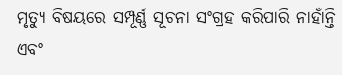ମୃତ୍ୟୁ ବିଷୟରେ ସମ୍ପୂର୍ଣ୍ଣ ସୂଚନା ସଂଗ୍ରହ କରିପାରି ନାହାଁନ୍ତି ଏବଂ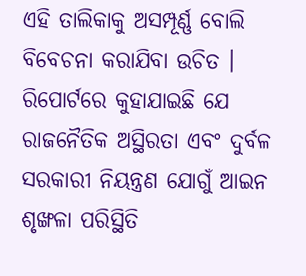ଏହି ତାଲିକାକୁ ଅସମ୍ପୂର୍ଣ୍ଣ ବୋଲି ବିବେଚନା କରାଯିବା ଉଚିତ । ରିପୋର୍ଟରେ କୁହାଯାଇଛି ଯେ ରାଜନୈତିକ ଅସ୍ଥିରତା ଏବଂ ଦୁର୍ବଳ ସରକାରୀ ନିୟନ୍ତ୍ରଣ ଯୋଗୁଁ ଆଇନ ଶୃଙ୍ଖଳା ପରିସ୍ଥିତି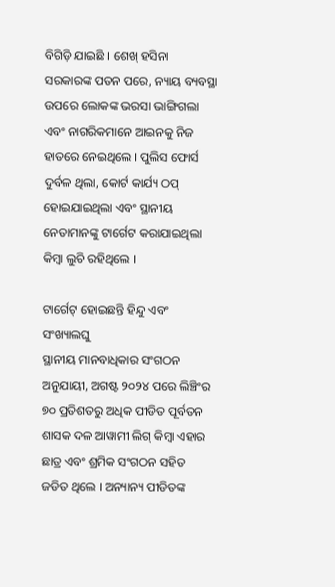ବିଗିଡ଼ି ଯାଇଛି । ଶେଖ୍ ହସିନା ସରକାରଙ୍କ ପତନ ପରେ, ନ୍ୟାୟ ବ୍ୟବସ୍ଥା ଉପରେ ଲୋକଙ୍କ ଭରସା ଭାଙ୍ଗିଗଲା ଏବଂ ନାଗରିକମାନେ ଆଇନକୁ ନିଜ ହାତରେ ନେଇଥିଲେ । ପୁଲିସ ଫୋର୍ସ ଦୁର୍ବଳ ଥିଲା, କୋର୍ଟ କାର୍ଯ୍ୟ ଠପ୍ ହୋଇଯାଇଥିଲା ଏବଂ ସ୍ଥାନୀୟ ନେତାମାନଙ୍କୁ ଟାର୍ଗେଟ କରାଯାଇଥିଲା କିମ୍ବା ଲୁଚି ରହିଥିଲେ ।

ଟାର୍ଗେଟ୍ ହୋଇଛନ୍ତି ହିନ୍ଦୁ ଏବଂ ସଂଖ୍ୟାଲଘୁ
ସ୍ଥାନୀୟ ମାନବାଧିକାର ସଂଗଠନ ଅନୁଯାୟୀ, ଅଗଷ୍ଟ ୨୦୨୪ ପରେ ଲିଞ୍ଚିଂର ୭୦ ପ୍ରତିଶତରୁ ଅଧିକ ପୀଡିତ ପୂର୍ବତନ ଶାସକ ଦଳ ଆୱାମୀ ଲିଗ୍ କିମ୍ବା ଏହାର ଛାତ୍ର ଏବଂ ଶ୍ରମିକ ସଂଗଠନ ସହିତ ଜଡିତ ଥିଲେ । ଅନ୍ୟାନ୍ୟ ପୀଡିତଙ୍କ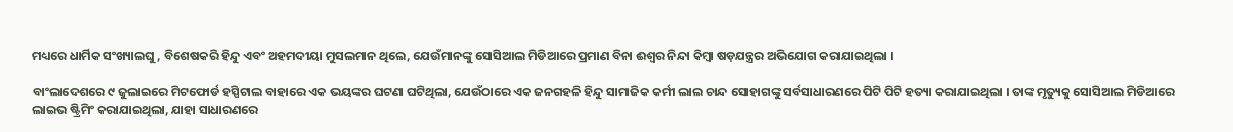ମଧ୍ୟରେ ଧାର୍ମିକ ସଂଖ୍ୟାଲଘୁ, ବିଶେଷକରି ହିନ୍ଦୁ ଏବଂ ଅହମଦୀୟା ମୁସଲମାନ ଥିଲେ, ଯେଉଁମାନଙ୍କୁ ସୋସିଆଲ ମିଡିଆରେ ପ୍ରମାଣ ବିନା ଈଶ୍ୱର ନିନ୍ଦା କିମ୍ବା ଷଡ଼ଯନ୍ତ୍ରର ଅଭିଯୋଗ କରାଯାଇଥିଲା ।

ବାଂଲାଦେଶରେ ୯ ଜୁଲାଇରେ ମିଟଫୋର୍ଡ ହସ୍ପିଟାଲ ବାହାରେ ଏକ ଭୟଙ୍କର ଘଟଣା ଘଟିଥିଲା, ଯେଉଁଠାରେ ଏକ ଜନଗହଳି ହିନ୍ଦୁ ସାମାଜିକ କର୍ମୀ ଲାଲ ଚାନ୍ଦ ସୋହାଗଙ୍କୁ ସର୍ବସାଧାରଣରେ ପିଟି ପିଟି ହତ୍ୟା କରାଯାଇଥିଲା । ତାଙ୍କ ମୃତ୍ୟୁକୁ ସୋସିଆଲ ମିଡିଆରେ ଲାଇଭ ଷ୍ଟ୍ରିମିଂ କରାଯାଇଥିଲା, ଯାହା ସାଧାରଣରେ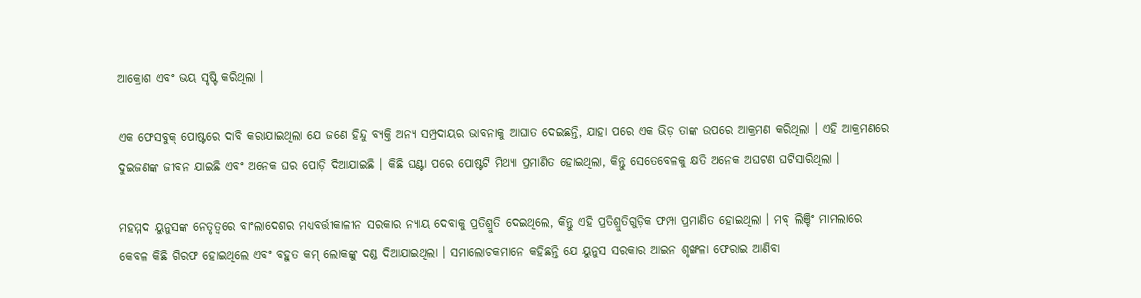ଆକ୍ରୋଶ ଏବଂ ଭୟ ସୃଷ୍ଟି କରିଥିଲା ।

ଏକ ଫେସବୁକ୍ ପୋଷ୍ଟରେ ଦାବି କରାଯାଇଥିଲା ଯେ ଜଣେ ହିନ୍ଦୁ ବ୍ୟକ୍ତି ଅନ୍ୟ ସମ୍ପ୍ରଦାୟର ଭାବନାକୁ ଆଘାତ ଦେଇଛନ୍ତି, ଯାହା ପରେ ଏକ ଭିଡ଼ ତାଙ୍କ ଉପରେ ଆକ୍ରମଣ କରିଥିଲା । ଏହି ଆକ୍ରମଣରେ ଦୁଇଜଣଙ୍କ ଜୀବନ ଯାଇଛି ଏବଂ ଅନେକ ଘର ପୋଡ଼ି ଦିଆଯାଇଛି । କିଛି ଘଣ୍ଟା ପରେ ପୋଷ୍ଟଟି ମିଥ୍ୟା ପ୍ରମାଣିତ ହୋଇଥିଲା, କିନ୍ତୁ ସେତେବେଳକୁ କ୍ଷତି ଅନେକ ଅଘଟଣ ଘଟିସାରିଥିଲା ।

ମହମ୍ମଦ ୟୁନୁସଙ୍କ ନେତୃତ୍ୱରେ ବାଂଲାଦେଶର ମଧ୍ୟବର୍ତ୍ତୀକାଳୀନ ସରକାର ନ୍ୟାୟ ଦେବାକୁ ପ୍ରତିଶ୍ରୁତି ଦେଇଥିଲେ, କିନ୍ତୁ ଏହି ପ୍ରତିଶ୍ରୁତିଗୁଡ଼ିକ ଫମ୍ପା ପ୍ରମାଣିତ ହୋଇଥିଲା । ମବ୍ ଲିଞ୍ଚିଂ ମାମଲାରେ କେବଳ କିଛି ଗିରଫ ହୋଇଥିଲେ ଏବଂ ବହୁତ କମ୍ ଲୋକଙ୍କୁ ଦଣ୍ଡ ଦିଆଯାଇଥିଲା । ସମାଲୋଚକମାନେ କହିଛନ୍ତି ଯେ ୟୁନୁସ ସରକାର ଆଇନ ଶୃଙ୍ଖଳା ଫେରାଇ ଆଣିବା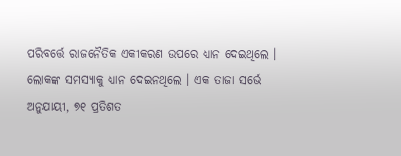ପରିବର୍ତ୍ତେ ରାଜନୈତିକ ଏକୀକରଣ ଉପରେ ଧ୍ୟାନ ଦେଇଥିଲେ । ଲୋକଙ୍କ ସମସ୍ୟାକୁ ଧ୍ୟାନ ଦେଇନଥିଲେ । ଏକ ତାଜା ସର୍ଭେ ଅନୁଯାୟୀ, ୭୧ ପ୍ରତିଶତ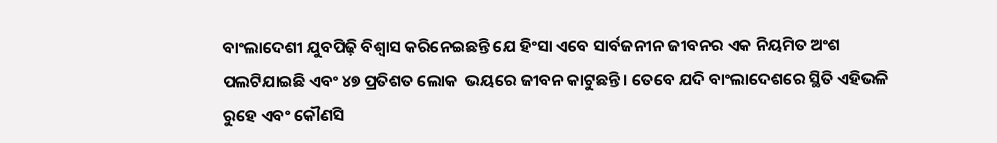ବାଂଲାଦେଶୀ ଯୁବପିଢ଼ି ବିଶ୍ୱାସ କରିନେଇଛନ୍ତି ଯେ ହିଂସା ଏବେ ସାର୍ବଜନୀନ ଜୀବନର ଏକ ନିୟମିତ ଅଂଶ ପଲଟିଯାଇଛି ଏବଂ ୪୭ ପ୍ରତିଶତ ଲୋକ  ଭୟରେ ଜୀବନ କାଟୁଛନ୍ତି । ତେବେ ଯଦି ବାଂଲାଦେଶରେ ସ୍ଥିତି ଏହିଭଳି ରୁହେ ଏବଂ କୌଣସି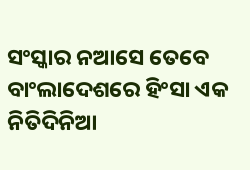ସଂସ୍କାର ନଆସେ ତେବେ ବାଂଲାଦେଶରେ ହିଂସା ଏକ ନିତିଦିନିଆ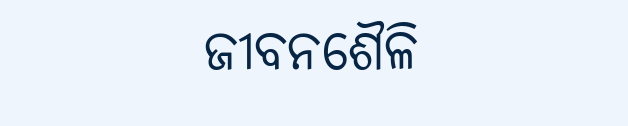ଜୀବନଶୈଳି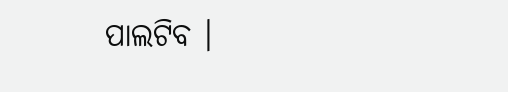ପାଲଟିବ ।